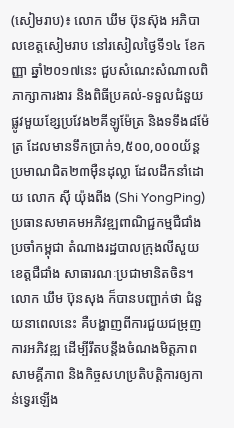(សៀមរាប)៖ លោក ឃឹម ប៊ុនស៊ុង អភិបាលខេត្តសៀមរាប នៅរសៀលថ្ងៃទី១៤ ខែកញ្ញា ឆ្នាំ២០១៧នេះ ជួបសំណេះសំណាលពិភាក្សាការងារ និងពិធីប្រគល់-ទទួលជំនួយ ផ្លូវមួយខ្សែប្រវែង២គីឡូម៉ែត្រ និងទទឹង៨ម៉ែត្រ ដែលមានទឹកប្រាក់១,៥០០,០០០យ័ន្ដ ប្រមាណជិត២៣ម៉ឺនដុល្លា ដែលដឹកនាំដោយ លោក ស៊ី យ៉ុងពីង (Shi YongPing) ប្រធានសមាគមអភិវឌ្ឍពាណិជ្ជកម្មជឺជាំង ប្រចាំកម្ពុជា តំណាងរដ្ឋបាលក្រុងលីសួយ ខេត្តជឺជាំង សាធារណៈប្រជាមានិតចិន។
លោក ឃឹម ប៊ុនសុង ក៏បានបញ្ជាក់ថា ជំនួយនាពេលនេះ គឺបង្ហាញពីការជួយជម្រុញ ការអភិវឌ្ឍ ដើម្បីរឹតបន្តឹងចំណងមិត្តភាព សាមគ្គីភាព និងកិច្ចសហប្រតិបត្តិការឲ្យកាន់ទ្វេរឡើង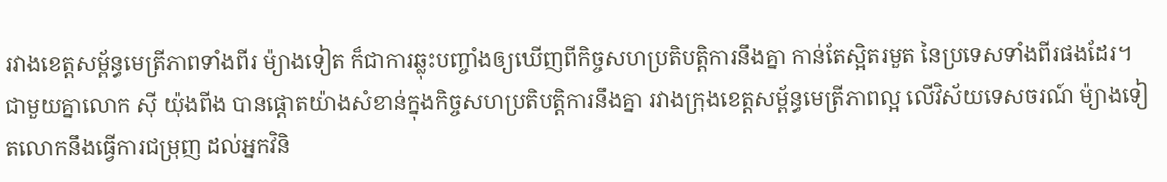រវាងខេត្តសម្ព័ន្ធមេត្រីភាពទាំងពីរ ម៉្យាងទៀត ក៏ជាការឆ្លុះបញ្ចាំងឲ្យឃើញពីកិច្ចសហប្រតិបត្តិការនឹងគ្នា កាន់តែស្អិតរមួត នៃប្រទេសទាំងពីរផងដែរ។
ជាមួយគ្នាលោក ស៊ី យ៉ុងពីង បានផ្តោតយ៉ាងសំខាន់ក្នុងកិច្ចសហប្រតិបត្តិការនឹងគ្នា រវាងក្រុងខេត្តសម្ព័ន្ធមេត្រីភាពល្អ លើវិស័យទេសចរណ៍ ម៉្យាងទៀតលោកនឹងធ្វើការជម្រុញ ដល់អ្នកវិនិ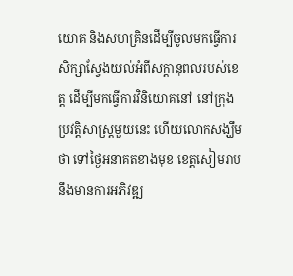យោគ និងសហគ្រិនដើម្បីចូលមកធ្វើការសិក្សាស្វែងយល់អំពីសក្ដានុពលរបស់ខេត្ត ដើម្បីមកធ្វើការវិនិយោគនៅ នៅក្រុងប្រវត្តិសាស្រ្តមួយនេះ ហើយលោកសង្ឃឹមថា ទៅថ្ងៃអនាគតខាងមុខ ខេត្តសៀមរាប នឹងមានការអភិវឌ្ឍ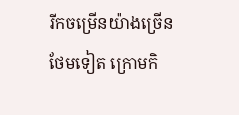រីកចម្រើនយ៉ាងច្រើនថែមទៀត ក្រោមកិ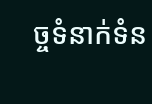ច្ចទំនាក់ទំន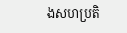ងសហប្រតិ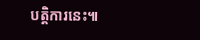បត្តិការនេះ៕